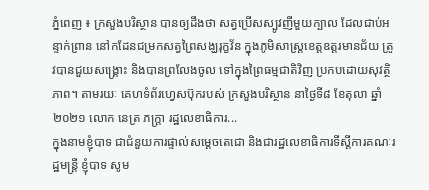ភ្នំពេញ ៖ ក្រសួងបរិស្ថាន បានឲ្យដឹងថា សត្វប្រើសស្បូវញីមួយក្បាល ដែលជាប់អន្ទាក់ព្រាន នៅកដែនជម្រកសត្វព្រៃសង្ឃរុក្ខវ័ន ក្នុងភូមិសាស្ត្រខេត្តឧត្តរមានជ័យ ត្រូវបានជួយសង្គ្រោះ និងបានព្រលែងចូល ទៅក្នុងព្រៃធម្មជាតិវិញ ប្រកបដោយសុវត្ថិភាព។ តាមរយៈ គេហទំព័រហ្វេសប៊ុករបស់ ក្រសួងបរិស្ថាន នាថ្ងៃទី៨ ខែតុលា ឆ្នាំ២០២១ លោក នេត្រ ភក្ត្រា រដ្ឋលេខាធិការ...
ក្នុងនាមខ្ញុំបាទ ជាជំនួយការផ្ទាល់សម្តេចតេជោ និងជារដ្ឋលេខាធិការទីស្តីការគណៈរដ្ឋមន្រ្តី ខ្ញុំបាទ សូម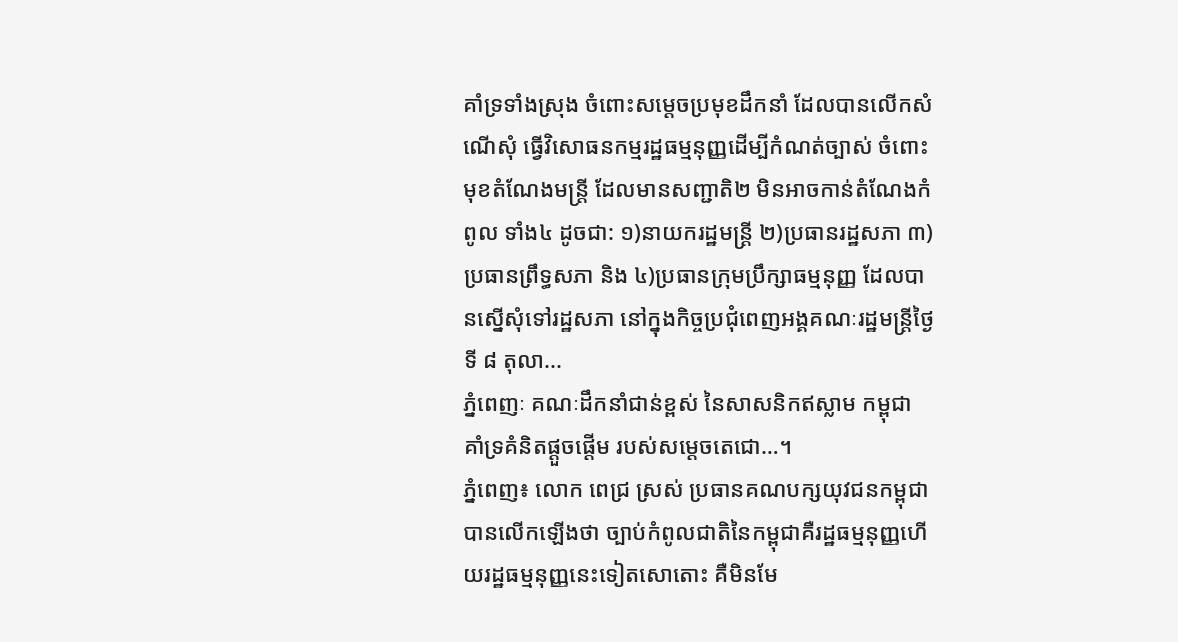គាំទ្រទាំងស្រុង ចំពោះសម្តេចប្រមុខដឹកនាំ ដែលបានលើកសំណើសុំ ធ្វើវិសោធនកម្មរដ្ឋធម្មនុញ្ញដេីម្បីកំណត់ច្បាស់ ចំពោះមុខតំណែងមន្រ្តី ដែលមានសញ្ជាតិ២ មិនអាចកាន់តំណែងកំពូល ទាំង៤ ដូចជា: ១)នាយករដ្ឋមន្រ្តី ២)ប្រធានរដ្ឋសភា ៣)ប្រធានព្រឹទ្ធសភា និង ៤)ប្រធានក្រុមប្រឹក្សាធម្មនុញ្ញ ដែលបានស្នើសុំទៅរដ្ឋសភា នៅក្នុងកិច្ចប្រជុំពេញអង្គគណៈរដ្ឋមន្រ្តីថ្ងៃទី ៨ តុលា...
ភ្នំពេញៈ គណៈដឹកនាំជាន់ខ្ពស់ នៃសាសនិកឥស្លាម កម្ពុជា គាំទ្រគំនិតផ្តួចផ្តេីម របស់សម្តេចតេជោ…។
ភ្នំពេញ៖ លោក ពេជ្រ ស្រស់ ប្រធានគណបក្សយុវជនកម្ពុជា បានលើកឡើងថា ច្បាប់កំពូលជាតិនៃកម្ពុជាគឺរដ្ឋធម្មនុញ្ញហើយរដ្ឋធម្មនុញ្ញនេះទៀតសោតោះ គឺមិនមែ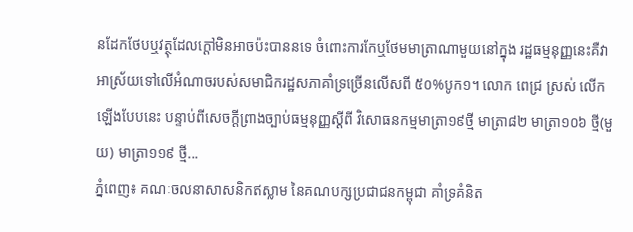នដែកថែបឬវត្ថុដែលក្តៅមិនអាចប៉ះបាននទេ ចំពោះការកែឬថែមមាត្រាណាមួយនៅក្នុង រដ្ឋធម្មនុញ្ញនេះគឺវាអាស្រ័យទៅលើអំណាចរបស់សមាជិករដ្ឋសភាគាំទ្រច្រើនលើសពី ៥០%បូក១។ លោក ពេជ្រ ស្រស់ លើកឡើងបែបនេះ បន្ទាប់ពីសេចក្តីព្រាងច្បាប់ធម្មនុញ្ញស្តីពី វិសោធនកម្មមាត្រា១៩ថ្មី មាត្រា៨២ មាត្រា១០៦ ថ្មី(មួយ) មាត្រា១១៩ ថ្មី...
ភ្នំពេញ៖ គណៈចលនាសាសនិកឥស្លាម នៃគណបក្សប្រជាជនកម្ពុជា គាំទ្រគំនិត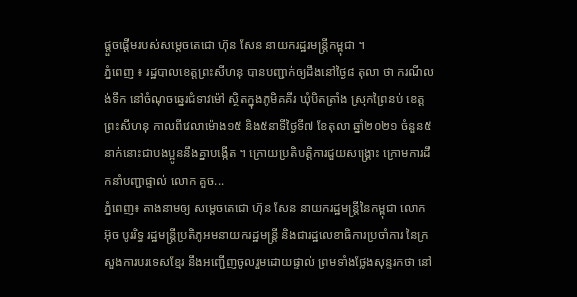ផ្តួចផ្តេីមរបស់សម្តេចតេជោ ហ៊ុន សែន នាយករដ្ឋរមន្រ្តីកម្ពុជា ។
ភ្នំពេញ ៖ រដ្ឋបាលខេត្តព្រះសីហនុ បានបញ្ជាក់ឲ្យដឹងនៅថ្ងៃ៨ តុលា ថា ករណីលង់ទឹក នៅចំណុចឆ្នេរជំទាវម៉ៅ ស្ថិតក្នុងភូមិគគីរ ឃុំបិតត្រាំង ស្រុកព្រៃនប់ ខេត្តព្រះសីហនុ កាលពីវេលាម៉ោង១៥ និង៥នាទីថ្ងៃទី៧ ខែតុលា ឆ្នាំ២០២១ ចំនួន៥នាក់នោះជាបងប្អូននឹងគ្នាបង្កើត ។ ក្រោយប្រតិបត្តិការជួយសង្រ្គោះ ក្រោមការដឹកនាំបញ្ជាផ្ទាល់ លោក គួច...
ភ្នំពេញ៖ តាងនាមឲ្យ សម្តេចតេជោ ហ៊ុន សែន នាយករដ្ឋមន្រ្តីនៃកម្ពុជា លោក អ៊ុច បូររិទ្ធ រដ្ឋមន្ត្រីប្រតិភូអមនាយករដ្ឋមន្រ្តី និងជារដ្ឋលេខាធិការប្រចាំការ នៃក្រសួងការបរទេសខ្មែរ នឹងអញ្ជើញចូលរួមដោយផ្ទាល់ ព្រមទាំងថ្លែងសុន្ទរកថា នៅ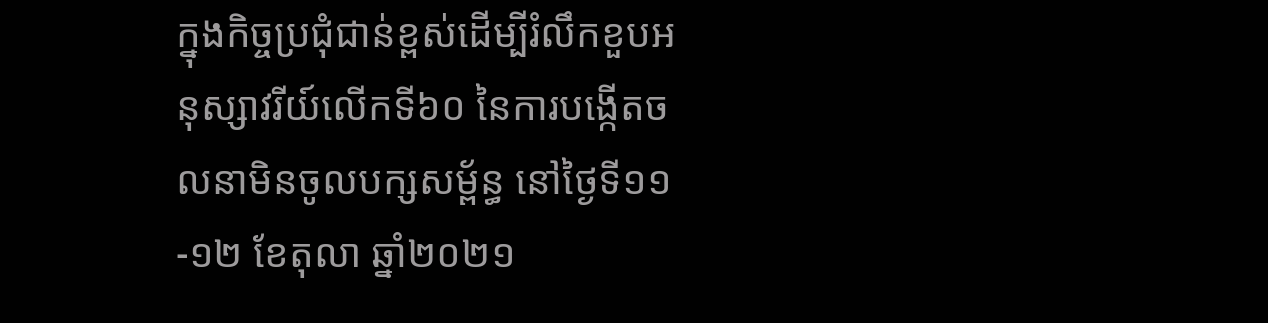ក្នុងកិច្ចប្រជុំជាន់ខ្ពស់ដើម្បីរំលឹកខួបអនុស្សាវរីយ៍លើកទី៦០ នៃការបង្កើតចលនាមិនចូលបក្សសម្ព័ន្ធ នៅថ្ងៃទី១១-១២ ខែតុលា ឆ្នាំ២០២១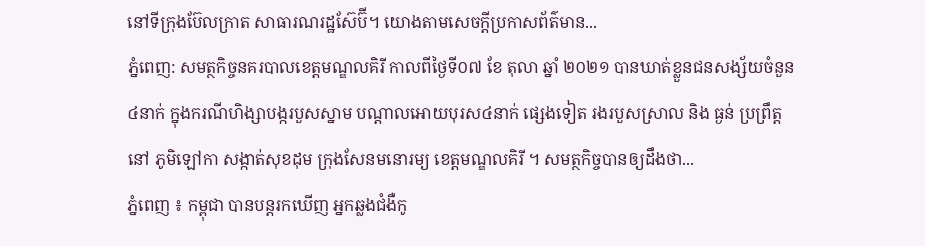នៅទីក្រុងប៊ែលក្រាត សាធារណរដ្ឋស៊ែប៊ី។ យោងតាមសេចក្ដីប្រកាសព័ត៌មាន...
ភ្នំពេញ: សមត្ថកិច្ចនគរបាលខេត្តមណ្ឌលគិរី កាលពីថ្ងៃទី០៧ ខែ តុលា ឆ្នាំ ២០២១ បានឃាត់ខ្លួនជនសង្ស័យចំនួន ៤នាក់ ក្នុងករណីហិង្សាបង្ករបួសស្នាម បណ្ដាលអោយបុរស៤នាក់ ផ្សេងទៀត រងរបួសស្រាល និង ធ្ងន់ ប្រព្រឹត្តនៅ ភូមិឡៅកា សង្កាត់សុខដុម ក្រុងសែនមនោរម្យ ខេត្តមណ្ឌលគិរី ។ សមត្ថកិច្ចបានឲ្យដឹងថា...
ភ្នំពេញ ៖ កម្ពុជា បានបន្តរកឃើញ អ្នកឆ្លងជំងឺកូ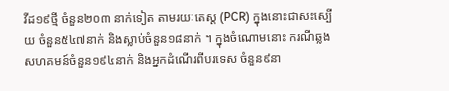វីដ១៩ថ្មី ចំនួន២០៣ នាក់ទៀត តាមរយៈតេស្ត (PCR) ក្នុងនោះជាសះស្បើយ ចំនួន៥៤៧នាក់ និងស្លាប់ចំនួន១៨នាក់ ។ ក្នុងចំណោមនោះ ករណីឆ្លងសហគមន៍ចំនួន១៩៤នាក់ និងអ្នកដំណើរពីបរទេស ចំនួន៩នា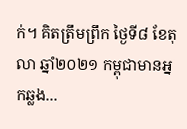ក់។ គិតត្រឹមព្រឹក ថ្ងៃទី៨ ខែតុលា ឆ្នាំ២០២១ កម្ពុជាមានអ្នកឆ្លង...